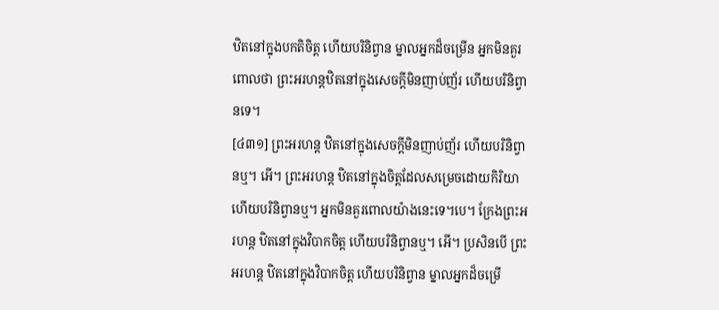ឋិតនៅក្នុងបកតិចិត្ត ហើយបរិនិព្វាន ម្នាលអ្នកដ៏ចម្រើន អ្នកមិនគួរពោលថា ព្រះអរហន្តឋិតនៅក្នុងសេចក្តីមិនញាប់ញ័រ ហើយបរិនិព្វានទេ។
[៤៣១] ព្រះអរហន្ត ឋិតនៅក្នុងសេចក្តីមិនញាប់ញ័រ ហើយបរិនិព្វានឬ។ អើ។ ព្រះអរហន្ត ឋិតនៅក្នុងចិត្តដែលសម្រេចដោយកិរិយា ហើយបរិនិព្វានឬ។ អ្នកមិនគួរពោលយ៉ាងនេះទេ។បេ។ ក្រែងព្រះអរហន្ត ឋិតនៅក្នុងវិបាកចិត្ត ហើយបរិនិព្វានឬ។ អើ។ ប្រសិនបើ ព្រះអរហន្ត ឋិតនៅក្នុងវិបាកចិត្ត ហើយបរិនិព្វាន ម្នាលអ្នកដ៏ចម្រើ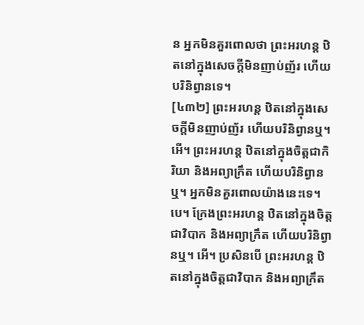ន អ្នកមិនគួរពោលថា ព្រះអរហន្ត ឋិតនៅក្នុងសេចក្តីមិនញាប់ញ័រ ហើយបរិនិព្វានទេ។
[៤៣២] ព្រះអរហន្ត ឋិតនៅក្នុងសេចក្តីមិនញាប់ញ័រ ហើយបរិនិព្វានឬ។ អើ។ ព្រះអរហន្ត ឋិតនៅក្នុងចិត្តជាកិរិយា និងអព្យាក្រឹត ហើយបរិនិព្វានឬ។ អ្នកមិនគួរពោលយ៉ាងនេះទេ។បេ។ ក្រែងព្រះអរហន្ត ឋិតនៅក្នុងចិត្តជាវិបាក និងអព្យាក្រឹត ហើយបរិនិព្វានឬ។ អើ។ ប្រសិនបើ ព្រះអរហន្ត ឋិតនៅក្នុងចិត្តជាវិបាក និងអព្យាក្រឹត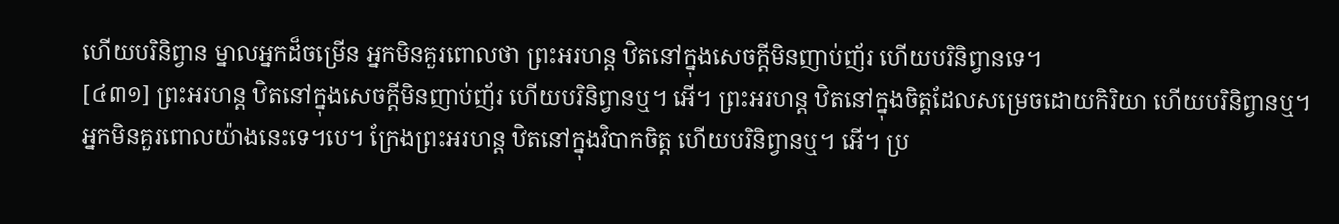ហើយបរិនិព្វាន ម្នាលអ្នកដ៏ចម្រើន អ្នកមិនគួរពោលថា ព្រះអរហន្ត ឋិតនៅក្នុងសេចក្តីមិនញាប់ញ័រ ហើយបរិនិព្វានទេ។
[៤៣១] ព្រះអរហន្ត ឋិតនៅក្នុងសេចក្តីមិនញាប់ញ័រ ហើយបរិនិព្វានឬ។ អើ។ ព្រះអរហន្ត ឋិតនៅក្នុងចិត្តដែលសម្រេចដោយកិរិយា ហើយបរិនិព្វានឬ។ អ្នកមិនគួរពោលយ៉ាងនេះទេ។បេ។ ក្រែងព្រះអរហន្ត ឋិតនៅក្នុងវិបាកចិត្ត ហើយបរិនិព្វានឬ។ អើ។ ប្រ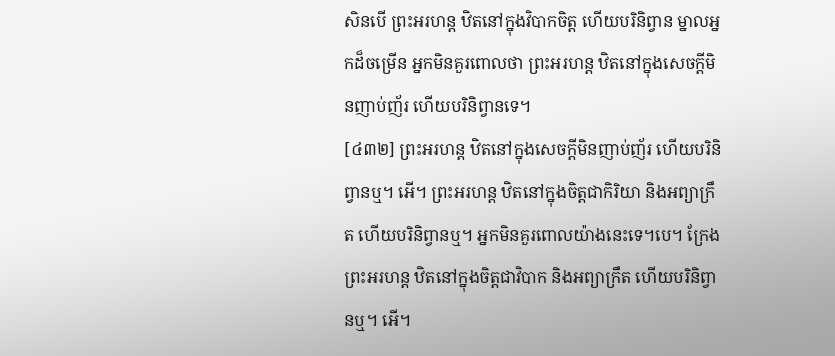សិនបើ ព្រះអរហន្ត ឋិតនៅក្នុងវិបាកចិត្ត ហើយបរិនិព្វាន ម្នាលអ្នកដ៏ចម្រើន អ្នកមិនគួរពោលថា ព្រះអរហន្ត ឋិតនៅក្នុងសេចក្តីមិនញាប់ញ័រ ហើយបរិនិព្វានទេ។
[៤៣២] ព្រះអរហន្ត ឋិតនៅក្នុងសេចក្តីមិនញាប់ញ័រ ហើយបរិនិព្វានឬ។ អើ។ ព្រះអរហន្ត ឋិតនៅក្នុងចិត្តជាកិរិយា និងអព្យាក្រឹត ហើយបរិនិព្វានឬ។ អ្នកមិនគួរពោលយ៉ាងនេះទេ។បេ។ ក្រែងព្រះអរហន្ត ឋិតនៅក្នុងចិត្តជាវិបាក និងអព្យាក្រឹត ហើយបរិនិព្វានឬ។ អើ។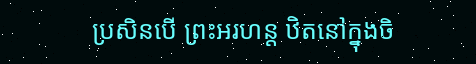ប្រសិនបើ ព្រះអរហន្ត ឋិតនៅក្នុងចិ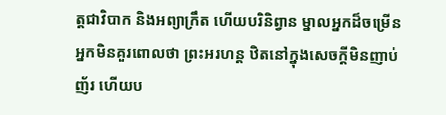ត្តជាវិបាក និងអព្យាក្រឹត ហើយបរិនិព្វាន ម្នាលអ្នកដ៏ចម្រើន អ្នកមិនគួរពោលថា ព្រះអរហន្ត ឋិតនៅក្នុងសេចក្តីមិនញាប់ញ័រ ហើយប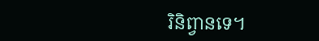រិនិព្វានទេ។